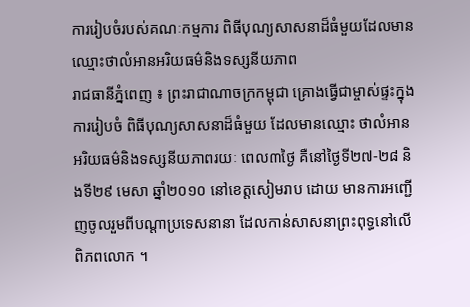ការរៀបចំរបស់គណៈកម្មការ ពិធីបុណ្យសាសនាដ៏ធំមួយដែលមានឈ្មោះថាលំអានអរិយធម៌និងទស្សនីយភាព
រាជធានីភ្នំពេញ ៖ ព្រះរាជាណាចក្រកម្ពុជា គ្រោងធ្វើជាម្ចាស់ផ្ទះក្នុងការរៀបចំ ពិធីបុណ្យសាសនាដ៏ធំមួយ ដែលមានឈ្មោះ ថាលំអានអរិយធម៌និងទស្សនីយភាពរយៈ ពេល៣ថ្ងៃ គឺនៅថ្ងៃទី២៧-២៨ និងទី២៩ មេសា ឆ្នាំ២០១០ នៅខេត្ដសៀមរាប ដោយ មានការអញ្ជើញចូលរួមពីបណ្ដាប្រទេសនានា ដែលកាន់សាសនាព្រះពុទ្ធនៅលើពិភពលោក ។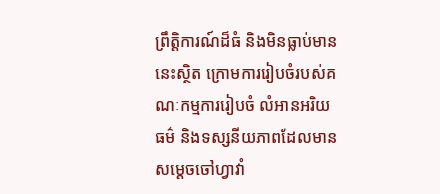ព្រឹត្ដិការណ៍ដ៏ធំ និងមិនធ្លាប់មាននេះស្ថិត ក្រោមការរៀបចំរបស់គណៈកម្មការរៀបចំ លំអានអរិយធម៌ និងទស្សនីយភាពដែលមានសម្ដេចចៅហ្វាវាំ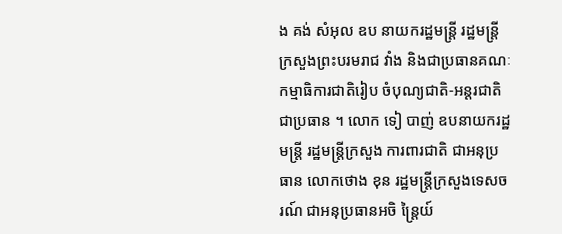ង គង់ សំអុល ឧប នាយករដ្ឋមន្ដ្រី រដ្ឋមន្ដ្រីក្រសួងព្រះបរមរាជ វាំង និងជាប្រធានគណៈកម្មាធិការជាតិរៀប ចំបុណ្យជាតិ-អន្ដរជាតិ ជាប្រធាន ។ លោក ទៀ បាញ់ ឧបនាយករដ្ឋមន្ដ្រី រដ្ឋមន្ដ្រីក្រសួង ការពារជាតិ ជាអនុប្រធាន លោកថោង ខុន រដ្ឋមន្ដ្រីក្រសួងទេសចរណ៍ ជាអនុប្រធានអចិ ន្ដ្រៃយ៍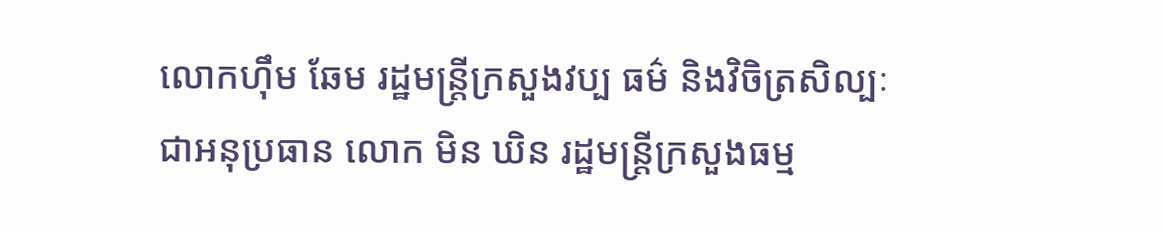លោកហ៊ឹម ឆែម រដ្ឋមន្ដ្រីក្រសួងវប្ប ធម៌ និងវិចិត្រសិល្បៈ ជាអនុប្រធាន លោក មិន ឃិន រដ្ឋមន្ដ្រីក្រសួងធម្ម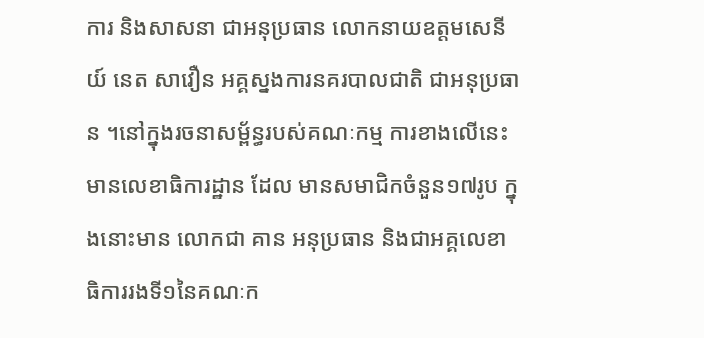ការ និងសាសនា ជាអនុប្រធាន លោកនាយឧត្ដមសេនីយ៍ នេត សាវឿន អគ្គស្នងការនគរបាលជាតិ ជាអនុប្រធាន ។នៅក្នុងរចនាសម្ព័ន្ធរបស់គណៈកម្ម ការខាងលើនេះ មានលេខាធិការដ្ឋាន ដែល មានសមាជិកចំនួន១៧រូប ក្នុងនោះមាន លោកជា គាន អនុប្រធាន និងជាអគ្គលេខា ធិការរងទី១នៃគណៈក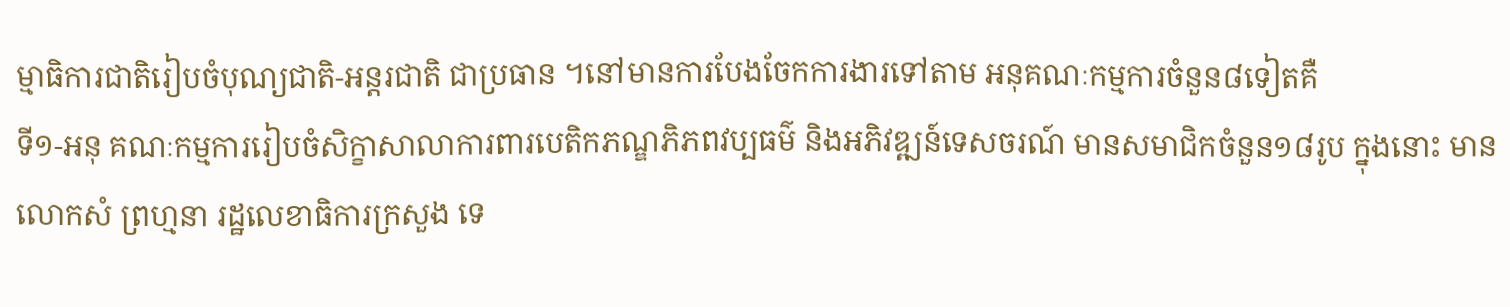ម្មាធិការជាតិរៀបចំបុណ្យជាតិ-អន្ដរជាតិ ជាប្រធាន ។នៅមានការបែងចែកការងារទៅតាម អនុគណៈកម្មការចំនួន៨ទៀតគឺ
ទី១-អនុ គណៈកម្មការរៀបចំសិក្ខាសាលាការពារបេតិកភណ្ឌភិភពវប្បធម៌ និងអភិវឌ្ឍន៍ទេសចរណ៍ មានសមាជិកចំនួន១៨រូប ក្នុងនោះ មានលោកសំ ព្រហ្មនា រដ្ឋលេខាធិការក្រសួង ទេ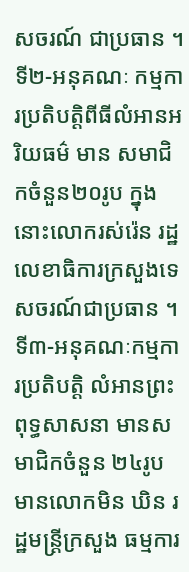សចរណ៍ ជាប្រធាន ។ ទី២-អនុគណៈ កម្មការប្រតិបត្ដិពីធីលំអានអរិយធម៌ មាន សមាជិកចំនួន២០រូប ក្នុងនោះលោករស់រ៉េន រដ្ឋលេខាធិការក្រសួងទេសចរណ៍ជាប្រធាន ។ ទី៣-អនុគណៈកម្មការប្រតិបត្ដិ លំអានព្រះពុទ្ធសាសនា មានសមាជិកចំនួន ២៤រូប មានលោកមិន ឃិន រដ្ឋមន្ដ្រីក្រសួង ធម្មការ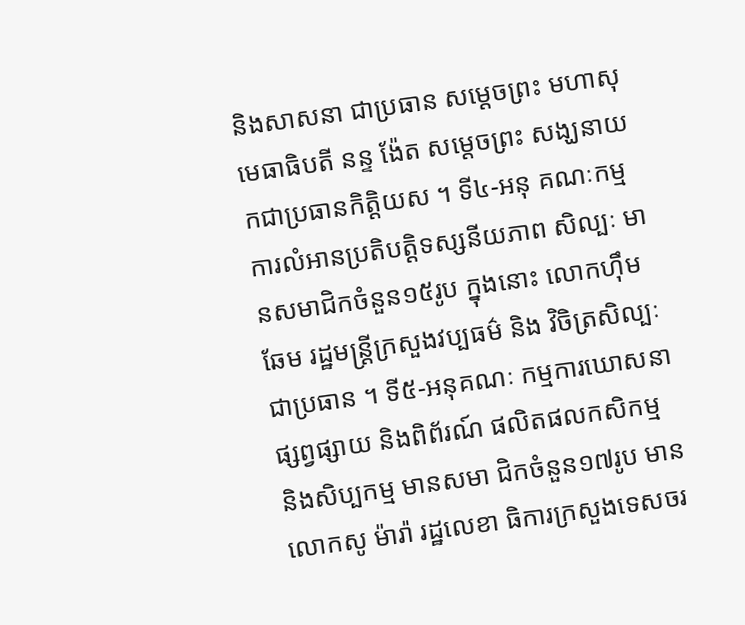និងសាសនា ជាប្រធាន សម្ដេចព្រះ មហាសុមេធាធិបតី នន្ទ ង៉ែត សម្ដេចព្រះ សង្ឃនាយកជាប្រធានកិត្ដិយស ។ ទី៤-អនុ គណៈកម្មការលំអានប្រតិបត្ដិទស្សនីយភាព សិល្បៈ មានសមាជិកចំនួន១៥រូប ក្នុងនោះ លោកហ៊ឹម ឆែម រដ្ឋមន្ដ្រីក្រសួងវប្បធម៌ និង វិចិត្រសិល្បៈ ជាប្រធាន ។ ទី៥-អនុគណៈ កម្មការឃោសនាផ្សព្វផ្សាយ និងពិព័រណ៍ ផលិតផលកសិកម្ម និងសិប្បកម្ម មានសមា ជិកចំនួន១៧រូប មានលោកសូ ម៉ារ៉ា រដ្ឋលេខា ធិការក្រសួងទេសចរ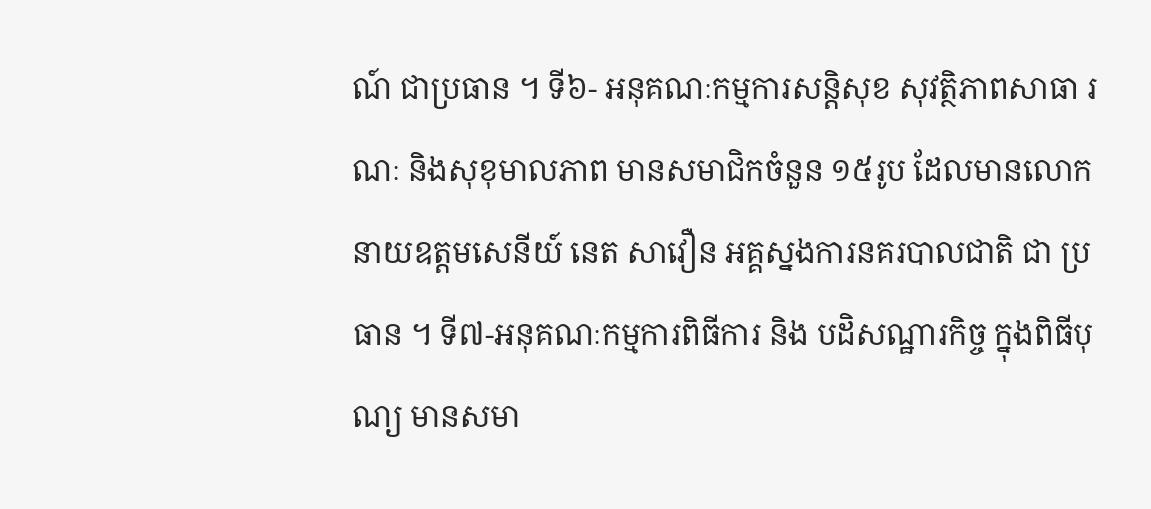ណ៍ ជាប្រធាន ។ ទី៦- អនុគណៈកម្មការសន្ដិសុខ សុវត្ថិភាពសាធា រណៈ និងសុខុមាលភាព មានសមាជិកចំនួន ១៥រូប ដែលមានលោកនាយឧត្ដមសេនីយ៍ នេត សាវឿន អគ្គស្នងការនគរបាលជាតិ ជា ប្រធាន ។ ទី៧-អនុគណៈកម្មការពិធីការ និង បដិសណ្ឋារកិច្ច ក្នុងពិធីបុណ្យ មានសមា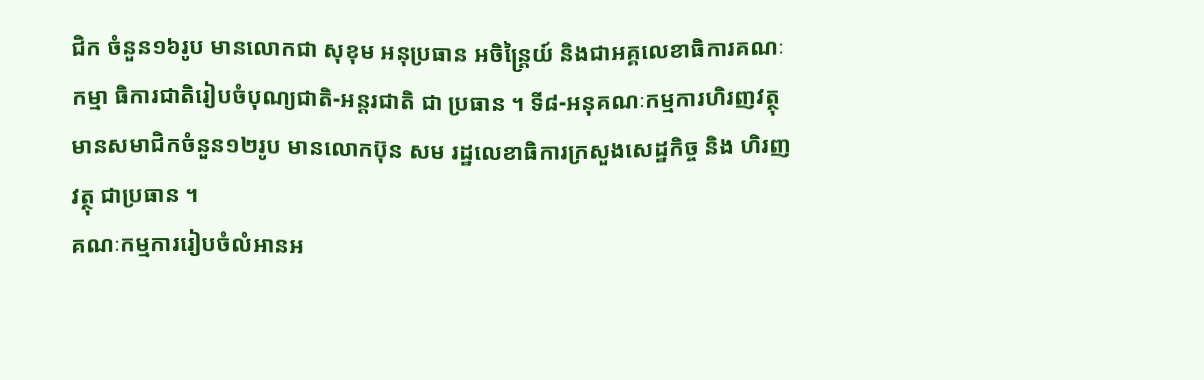ជិក ចំនួន១៦រូប មានលោកជា សុខុម អនុប្រធាន អចិន្ដ្រៃយ៍ និងជាអគ្គលេខាធិការគណៈកម្មា ធិការជាតិរៀបចំបុណ្យជាតិ-អន្ដរជាតិ ជា ប្រធាន ។ ទី៨-អនុគណៈកម្មការហិរញវត្ថុ មានសមាជិកចំនួន១២រូប មានលោកប៊ុន សម រដ្ឋលេខាធិការក្រសួងសេដ្ឋកិច្ច និង ហិរញវត្ថុ ជាប្រធាន ។
គណៈកម្មការរៀបចំលំអានអ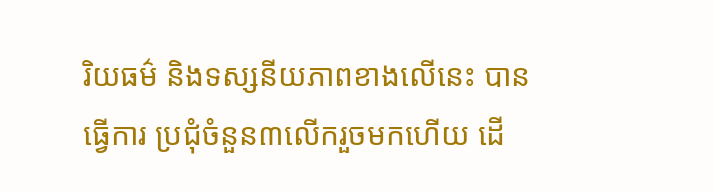រិយធម៌ និងទស្សនីយភាពខាងលើនេះ បានធ្វើការ ប្រជុំចំនួន៣លើករួចមកហើយ ដើ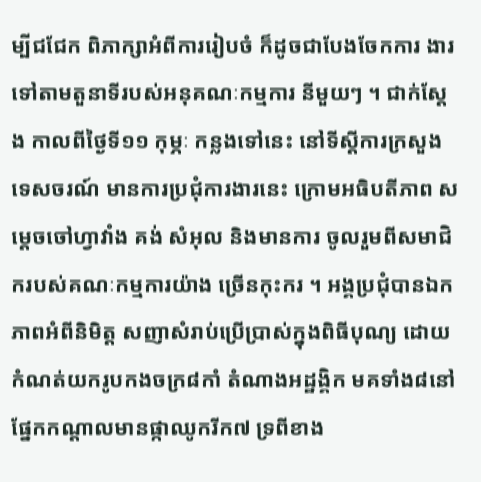ម្បីជជែក ពិភាក្សាអំពីការរៀបចំ ក៏ដូចជាបែងចែកការ ងារទៅតាមតួនាទីរបស់អនុគណៈកម្មការ នីមួយៗ ។ ជាក់ស្ដែង កាលពីថ្ងៃទី១១ កុម្ភៈ កន្លងទៅនេះ នៅទីស្ដីការក្រសួងទេសចរណ៍ មានការប្រជុំការងារនេះ ក្រោមអធិបតីភាព សម្ដេចចៅហ្វាវាំង គង់ សំអុល និងមានការ ចូលរួមពីសមាជិករបស់គណៈកម្មការយ៉ាង ច្រើនកុះករ ។ អង្គប្រជុំបានឯកភាពអំពីនិមិត្ដ សញាសំរាប់ប្រើប្រាស់ក្នុងពិធីបុណ្យ ដោយ កំណត់យករូបកងចក្រ៨កាំ តំណាងអដ្ឋង្គិក មគទាំង៨នៅផ្នែកកណ្ដាលមានផ្កាឈូករីក៧ ទ្រពីខាង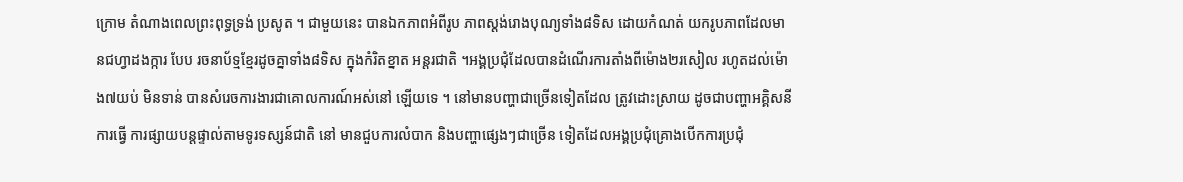ក្រោម តំណាងពេលព្រះពុទ្ធទ្រង់ ប្រសូត ។ ជាមួយនេះ បានឯកភាពអំពីរូប ភាពស្ដង់រោងបុណ្យទាំង៨ទិស ដោយកំណត់ យករូបភាពដែលមានជហ្វាដងក្ការ បែប រចនាប័ទ្មខ្មែរដូចគ្នាទាំង៨ទិស ក្នុងកំរិតខ្នាត អន្ដរជាតិ ។អង្គប្រជុំដែលបានដំណើរការតាំងពីម៉ោង២រសៀល រហូតដល់ម៉ោង៧យប់ មិនទាន់ បានសំរេចការងារជាគោលការណ៍អស់នៅ ឡើយទេ ។ នៅមានបញ្ហាជាច្រើនទៀតដែល ត្រូវដោះស្រាយ ដូចជាបញ្ហាអគ្គិសនី ការធ្វើ ការផ្សាយបន្ដផ្ទាល់តាមទូរទស្សន៍ជាតិ នៅ មានជួបការលំបាក និងបញ្ហាផ្សេងៗជាច្រើន ទៀតដែលអង្គប្រជុំគ្រោងបើកការប្រជុំ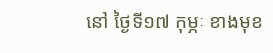នៅ ថ្ងៃទី១៧ កុម្ភៈ ខាងមុខ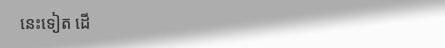នេះទៀត ដើ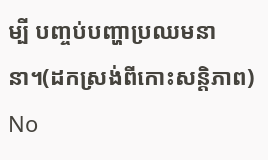ម្បី បញ្ចប់បញ្ហាប្រឈមនានា។(ដកស្រង់ពីកោះសន្តិភាព)
No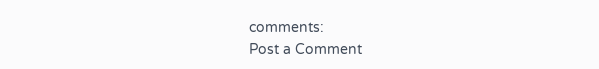comments:
Post a Comment